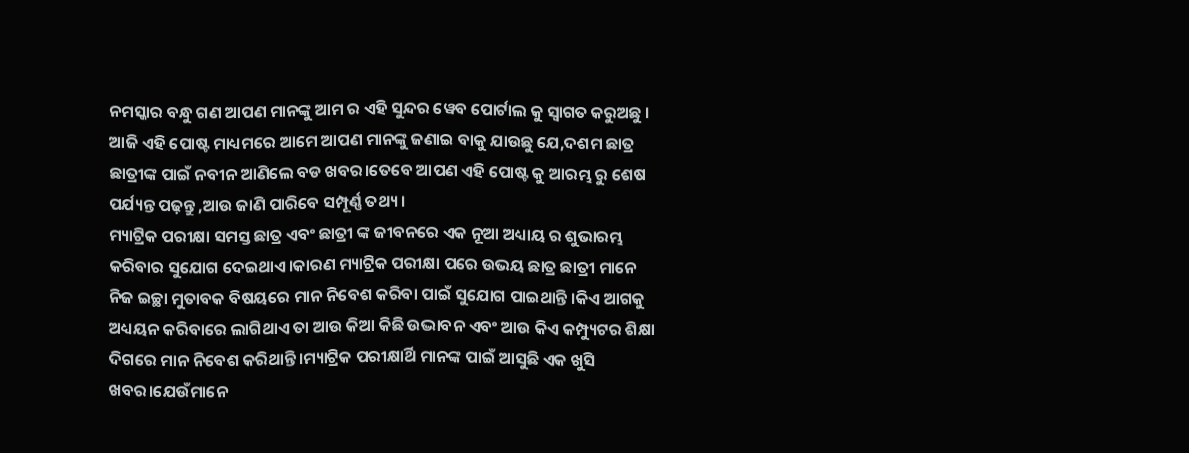ନମସ୍କାର ବନ୍ଧୁ ଗଣ ଆପଣ ମାନଙ୍କୁ ଆମ ର ଏହି ସୁନ୍ଦର ୱେବ ପୋର୍ଟାଲ କୁ ସ୍ୱାଗତ କରୁଅଛୁ । ଆଜି ଏହି ପୋଷ୍ଟ ମାଧ୍ୟମରେ ଆମେ ଆପଣ ମାନଙ୍କୁ ଜଣାଇ ବାକୁ ଯାଉଛୁ ଯେ,ଦଶମ ଛାତ୍ର ଛାତ୍ରୀଙ୍କ ପାଇଁ ନବୀନ ଆଣିଲେ ବଡ ଖବର।ତେବେ ଆପଣ ଏହି ପୋଷ୍ଟ କୁ ଆରମ୍ଭ ରୁ ଶେଷ ପର୍ଯ୍ୟନ୍ତ ପଢ଼ନ୍ତୁ ,ଆଉ ଜାଣି ପାରିବେ ସମ୍ପୂର୍ଣ୍ଣ ତଥ୍ୟ ।
ମ୍ୟାଟ୍ରିକ ପରୀକ୍ଷା ସମସ୍ତ ଛାତ୍ର ଏବଂ ଛାତ୍ରୀ ଙ୍କ ଜୀବନରେ ଏକ ନୂଆ ଅଧ୍ୟାୟ ର ଶୁଭାରମ୍ଭ କରିବାର ସୁଯୋଗ ଦେଇଥାଏ।କାରଣ ମ୍ୟାଟ୍ରିକ ପରୀକ୍ଷା ପରେ ଉଭୟ ଛାତ୍ର ଛାତ୍ରୀ ମାନେ ନିଜ ଇଚ୍ଛା ମୁତାବକ ବିଷୟରେ ମାନ ନିବେଶ କରିବା ପାଇଁ ସୁଯୋଗ ପାଇଥାନ୍ତି ।କିଏ ଆଗକୁ ଅଧ୍ୟୟନ କରିବାରେ ଲାଗିଥାଏ ତା ଆଉ କିଆ କିଛି ଉଦ୍ଭାବନ ଏବଂ ଆଉ କିଏ କମ୍ପ୍ୟୁଟର ଶିକ୍ଷା ଦିଗରେ ମାନ ନିବେଶ କରିଥାନ୍ତି।ମ୍ୟାଟ୍ରିକ ପରୀକ୍ଷାର୍ଥି ମାନଙ୍କ ପାଇଁ ଆସୁଛି ଏକ ଖୁସି ଖବର।ଯେଉଁମାନେ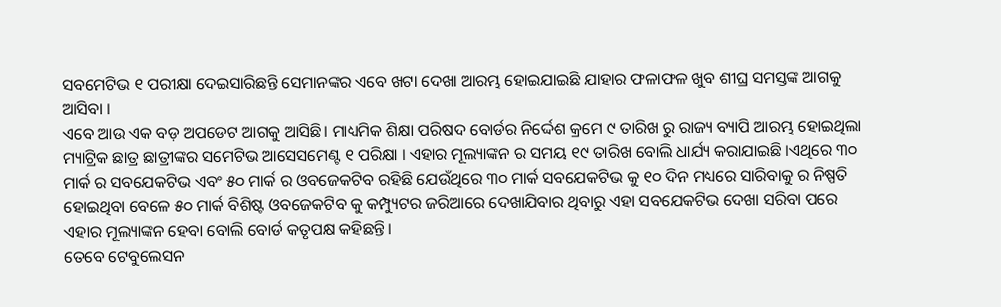ସବମେଟିଭ ୧ ପରୀକ୍ଷା ଦେଇସାରିଛନ୍ତି ସେମାନଙ୍କର ଏବେ ଖଟା ଦେଖା ଆରମ୍ଭ ହୋଇଯାଇଛି ଯାହାର ଫଳାଫଳ ଖୁବ ଶୀଘ୍ର ସମସ୍ତଙ୍କ ଆଗକୁ ଆସିବା ।
ଏବେ ଆଉ ଏକ ବଡ଼ ଅପଡେଟ ଆଗକୁ ଆସିଛି। ମାଧ୍ୟମିକ ଶିକ୍ଷା ପରିଷଦ ବୋର୍ଡର ନିର୍ଦ୍ଦେଶ କ୍ରମେ ୯ ତାରିଖ ରୁ ରାଜ୍ୟ ବ୍ୟାପି ଆରମ୍ଭ ହୋଇଥିଲା ମ୍ୟାଟ୍ରିକ ଛାତ୍ର ଛାତ୍ରୀଙ୍କର ସମେଟିଭ ଆସେସମେଣ୍ଟ ୧ ପରିକ୍ଷା । ଏହାର ମୂଲ୍ୟାଙ୍କନ ର ସମୟ ୧୯ ତାରିଖ ବୋଲି ଧାର୍ଯ୍ୟ କରାଯାଇଛି ।ଏଥିରେ ୩୦ ମାର୍କ ର ସବଯେକଟିଭ ଏବଂ ୫୦ ମାର୍କ ର ଓବଜେକଟିବ ରହିଛି ଯେଉଁଥିରେ ୩୦ ମାର୍କ ସବଯେକଟିଭ କୁ ୧୦ ଦିନ ମଧ୍ୟରେ ସାରିବାକୁ ର ନିଷ୍ପତି ହୋଇଥିବା ବେଳେ ୫୦ ମାର୍କ ବିଶିଷ୍ଟ ଓବଜେକଟିବ କୁ କମ୍ପ୍ୟୁଟର ଜରିଆରେ ଦେଖାଯିବାର ଥିବାରୁ ଏହା ସବଯେକଟିଭ ଦେଖା ସରିବା ପରେ ଏହାର ମୂଲ୍ୟାଙ୍କନ ହେବା ବୋଲି ବୋର୍ଡ କତୃପକ୍ଷ କହିଛନ୍ତି।
ତେବେ ଟେବୁଲେସନ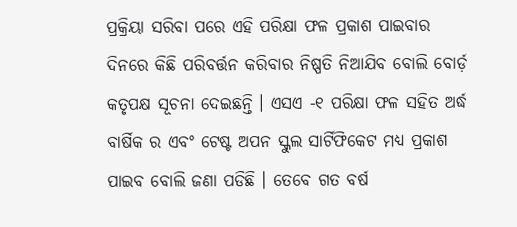ପ୍ରକ୍ରିୟା ସରିବା ପରେ ଏହି ପରିକ୍ଷା ଫଳ ପ୍ରକାଶ ପାଇବାର ଦିନରେ କିଛି ପରିବର୍ତ୍ତନ କରିବାର ନିଷ୍ପତି ନିଆଯିବ ବୋଲି ବୋର୍ଡ଼ କତୃପକ୍ଷ ସୂଚନା ଦେଇଛନ୍ତି । ଏସଏ -୧ ପରିକ୍ଷା ଫଳ ସହିତ ଅର୍ଦ୍ଧ ବାର୍ଷିକ ର ଏବଂ ଟେଷ୍ଟ ଅପନ ସ୍କୁଲ ସାର୍ଟିଫିକେଟ ମଧ୍ୟ ପ୍ରକାଶ ପାଇବ ବୋଲି ଜଣା ପଡିଛି । ତେବେ ଗତ ବର୍ଷ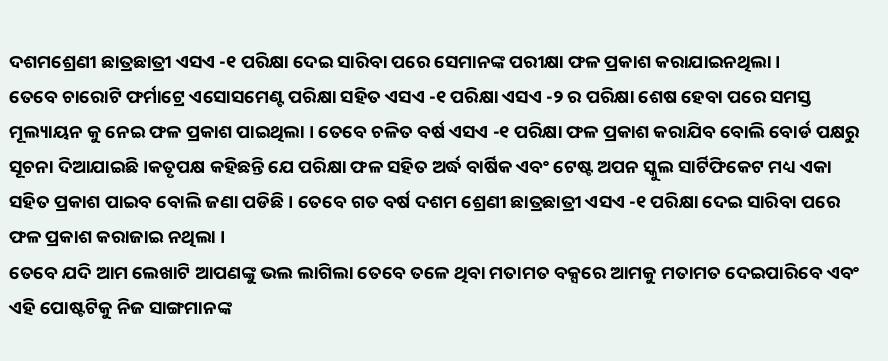ଦଶମଶ୍ରେଣୀ ଛାତ୍ରଛାତ୍ରୀ ଏସଏ -୧ ପରିକ୍ଷା ଦେଇ ସାରିବା ପରେ ସେମାନଙ୍କ ପରୀକ୍ଷା ଫଳ ପ୍ରକାଶ କରାଯାଇନଥିଲା ।
ତେବେ ଚାରୋଟି ଫର୍ମାଟ୍ରେ ଏସୋସମେଣ୍ଟ ପରିକ୍ଷା ସହିତ ଏସଏ -୧ ପରିକ୍ଷା ଏସଏ -୨ ର ପରିକ୍ଷା ଶେଷ ହେବା ପରେ ସମସ୍ତ ମୂଲ୍ୟାୟନ କୁ ନେଇ ଫଳ ପ୍ରକାଶ ପାଇଥିଲା । ତେବେ ଚଳିତ ବର୍ଷ ଏସଏ -୧ ପରିକ୍ଷା ଫଳ ପ୍ରକାଶ କରାଯିବ ବୋଲି ବୋର୍ଡ ପକ୍ଷରୁ ସୂଚନା ଦିଆଯାଇଛି ।କତୃପକ୍ଷ କହିଛନ୍ତି ଯେ ପରିକ୍ଷା ଫଳ ସହିତ ଅର୍ଦ୍ଧ ବାର୍ଷିକ ଏବଂ ଟେଷ୍ଟ ଅପନ ସ୍କୁଲ ସାର୍ଟିଫିକେଟ ମଧ୍ୟ ଏକା ସହିତ ପ୍ରକାଶ ପାଇବ ବୋଲି ଜଣା ପଡିଛି । ତେବେ ଗତ ବର୍ଷ ଦଶମ ଶ୍ରେଣୀ ଛାତ୍ରଛାତ୍ରୀ ଏସଏ -୧ ପରିକ୍ଷା ଦେଇ ସାରିବା ପରେ ଫଳ ପ୍ରକାଶ କରାଜାଇ ନଥିଲା ।
ତେବେ ଯଦି ଆମ ଲେଖାଟି ଆପଣଙ୍କୁ ଭଲ ଲାଗିଲା ତେବେ ତଳେ ଥିବା ମତାମତ ବକ୍ସରେ ଆମକୁ ମତାମତ ଦେଇପାରିବେ ଏବଂ ଏହି ପୋଷ୍ଟଟିକୁ ନିଜ ସାଙ୍ଗମାନଙ୍କ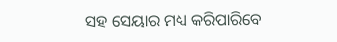ସହ ସେୟାର ମଧ୍ୟ କରିପାରିବେ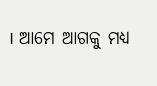। ଆମେ ଆଗକୁ ମଧ୍ୟ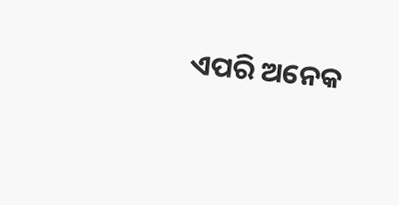ଏପରି ଅନେକ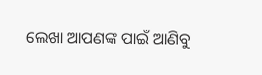ଲେଖା ଆପଣଙ୍କ ପାଇଁ ଆଣିବୁ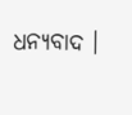ଧନ୍ୟବାଦ ।